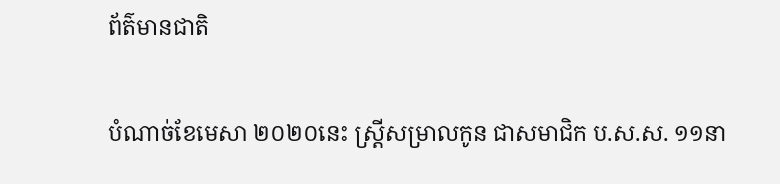ព័ត៌មានជាតិ

បំណាច់ខែមេសា ២០២០នេះ ស្រ្តីសម្រាលកូន ជាសមាជិក ប.ស.ស. ១១នា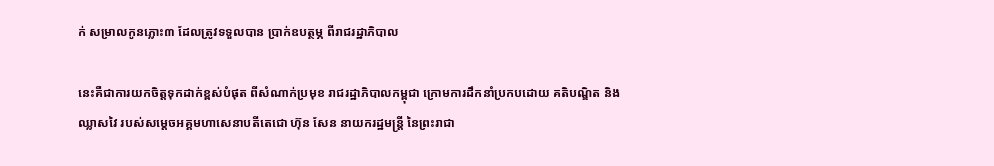ក់ សម្រាលកូនភ្លោះ៣ ដែលត្រូវទទួលបាន ប្រាក់ឧបត្ថម្ភ ពីរាជរដ្ឋាភិបាល

នេះគឺជាការយកចិត្តទុកដាក់ខ្ពស់បំផុត ពីសំណាក់ប្រមុខ រាជរដ្ឋាភិបាលកម្ពុជា ក្រោមការដឹកនាំប្រកបដោយ គតិបណ្ឌិត និងឈ្លាសវៃ របស់សម្តេចអគ្គមហាសេនាបតីតេជោ ហ៊ុន សែន នាយករដ្ឋមន្រ្តី នៃព្រះរាជា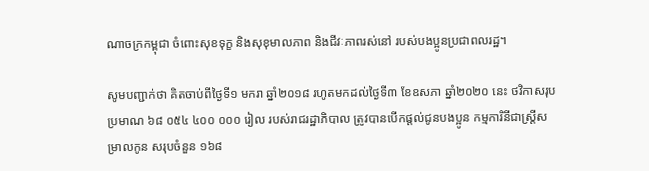ណាចក្រកម្ពុជា ចំពោះសុខទុក្ខ និងសុខុមាលភាព និងជីវៈភាពរស់នៅ របស់បងប្អូនប្រជាពលរដ្ឋ។

សូមបញ្ជាក់ថា គិតចាប់ពីថ្ងៃទី១ មករា ឆ្នាំ២០១៨ រហូតមកដល់ថ្ងៃទី៣ ខែឧសភា ឆ្នាំ២០២០ នេះ ថវិកាសរុបប្រមាណ ៦៨ ០៥៤ ៤០០ ០០០ រៀល របស់រាជរដ្ឋាភិបាល ត្រូវបានបើកផ្តល់ជូនបងប្អូន កម្មការិនីជាស្រ្តីសម្រាលកូន សរុបចំនួន ១៦៨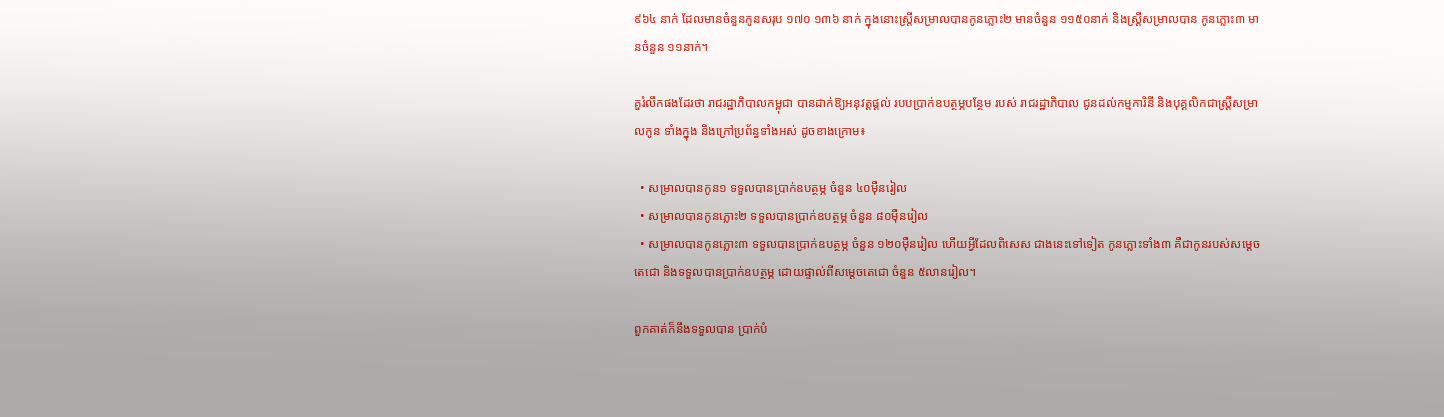៩៦៤ នាក់ ដែលមានចំនួនកូនសរុប ១៧០ ១៣៦ នាក់ ក្នុងនោះស្រ្តីសម្រាលបានកូនភ្លោះ២ មានចំនួន ១១៥០នាក់ និងស្រ្តីសម្រាលបាន កូនភ្លោះ៣ មានចំនួន ១១នាក់។

គួរំលឹកផងដែរថា រាជរដ្ឋាភិបាលកម្ពុជា បានដាក់ឱ្យអនុវត្តផ្តល់ របបប្រាក់ឧបត្ថម្ភបន្ថែម របស់ រាជរដ្ឋាភិបាល ជូនដល់កម្មការិនី និងបុគ្គលិកជាស្រ្តីសម្រាលកូន ទាំងក្នុង និងក្រៅប្រព័ន្ធទាំងអស់ ដូចខាងក្រោម៖

  • សម្រាលបានកូន១ ទទួលបានប្រាក់ឧបត្ថម្ភ ចំនួន ៤០ម៉ឺនរៀល
  • សម្រាលបានកូនភ្លោះ២ ទទួលបានប្រាក់ឧបត្ថម្ភ ចំនួន ៨០ម៉ឺនរៀល
  • សម្រាលបានកូនភ្លោះ៣ ទទួលបានប្រាក់ឧបត្ថម្ភ ចំនួន ១២០ម៉ឺនរៀល ហើយអ្វីដែលពិសេស ជាងនេះទៅទៀត កូនភ្លោះទាំង៣ គឺជាកូនរបស់សម្តេចតេជោ និងទទួលបានប្រាក់ឧបត្ថម្ភ ដោយផ្ទាល់ពីសម្តេចតេជោ ចំនួន ៥លានរៀល។

ពួកគាត់ក៏នឹងទទួលបាន ប្រាក់បំ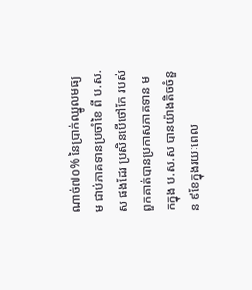ណាច់៧០% នៃប្រាក់ឈ្នូលមធ្យម ជាប់ភាគទានប្រចាំខៃ ពី ប.ស.ស ផងដែរ ប្រសិនបើថៅកែ របស់ពួកគាត់បានប្រកាសភាគទាន មកក្នុង ប.ស.ស បានយ៉ាងតិចចំនួន ៩ខែក្នុងរយៈពេល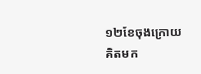១២ខែចុងក្រោយ គិតមក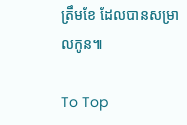ត្រឹមខែ ដែលបានសម្រាលកូន៕

To Top